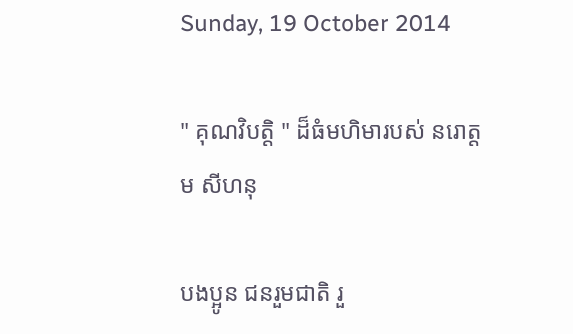Sunday, 19 October 2014

" គុណវិបត្តិ " ដ៏ធំមហិមារបស់ នរោត្តម សីហនុ

បងប្អូន ជនរួមជាតិ រួ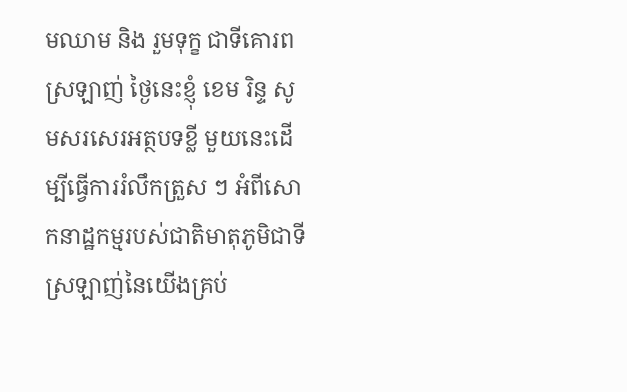មឈាម និង រួមទុក្ខ ជាទីគោរព ស្រឡាញ់ ថៃ្ងនេះខ្ញុំ ខេម រិន្ទ សូមសរសេរអត្ថបទខ្លី មួយនេះដើម្បីធ្វើការរំលឹកត្រួស ៗ អំពីសោកនាដ្ឋកម្មរបស់ជាតិមាតុភូមិជាទីស្រឡាញ់នៃយើងគ្រប់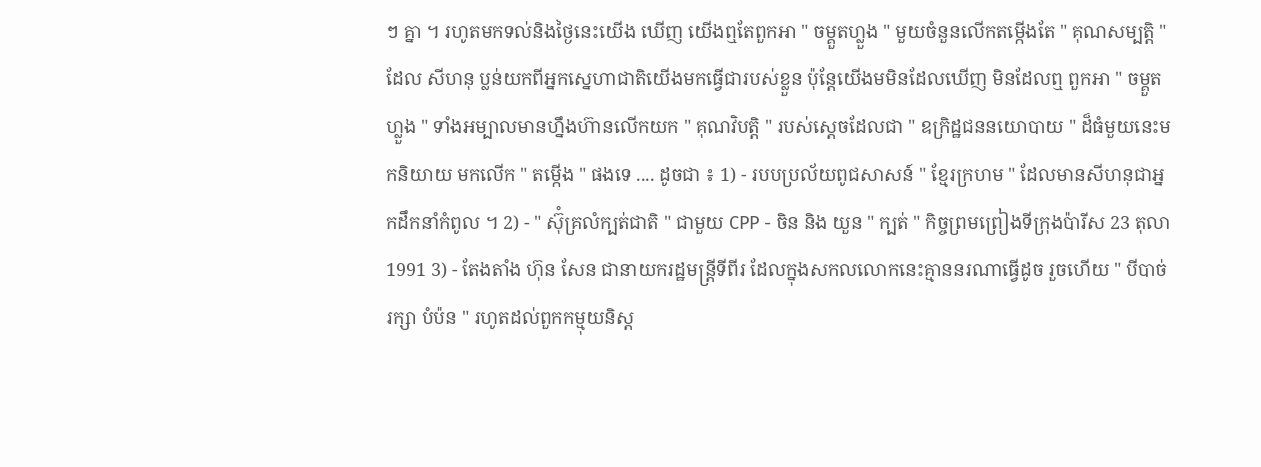ៗ គ្នា ។ រហូតមកទល់និងថ្ងៃនេះយើង ឃើញ យើងឮតែពួកអា " ចម្គួតហ្លួង " មួយចំនួនលើកតម្កើងតែ " គុណសម្បត្ដិ " ដែល សីហនុ ប្លន់យកពីអ្នកសេ្នហាជាតិយើងមកធ្វើជារបស់ខ្លួន ប៉ុន្តែយើងមមិនដែលឃើញ មិនដែលឮ ពួកអា " ចម្គួតហ្លួង " ទាំងអម្បាលមានហ្នឹងហ៊ានលើកយក " គុណវិបត្តិ " របស់សេ្ដចដែលជា " ឧក្រិដ្ឋជននយោបាយ " ដ៏ធំមួយនេះមកនិយាយ មកលើក " តម្កើង " ផងទេ .... ដូចជា ៖ 1) - របបប្រល័យពូជសាសន៍ " ខ្មែរក្រហម " ដែលមានសីហនុជាអ្នកដឹកនាំកំពូល ។ 2) - " ស៊ុំគ្រលំក្បត់ជាតិ " ជាមួយ CPP - ចិន និង យួន " ក្បត់ " កិច្ចព្រមព្រៀងទីក្រុងប៉ារីស 23 តុលា 1991 3) - តែងតាំង ហ៊ុន សែន ជានាយករដ្ឋមន្ត្រីទីពីរ ដែលក្នុងសកលលោកនេះគ្មាននរណាធ្វើដូច រួចហើយ " បីបាច់រក្សា បំប៉ន " រហូតដល់ពួកកម្មុយនិស្ដ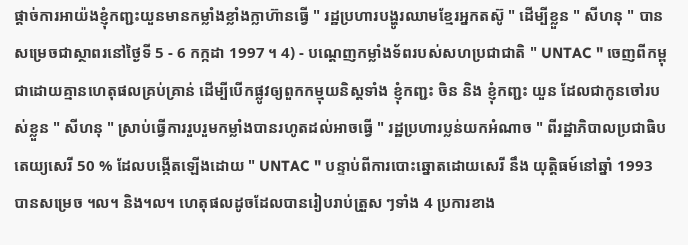ផ្តាច់ការអាយ៉ងខ្ញុំកញ្ជះយួនមានកម្លាំងខ្លាំងក្លាហ៊ានធ្វើ " រដ្ឋប្រហារបង្ហូរឈាមខ្មែរអ្នកតស៊ូ " ដើម្បីខ្លួន " សីហនុ " បានសម្រេចជាស្ថាពរនៅថ្ងៃទី 5 - 6 កក្កដា 1997 ។ 4) - បណ្ដេញកម្លាំងទ័ពរបស់សហប្រជាជាតិ " UNTAC " ចេញពីកម្ពុជាដោយគ្មានហេតុផលគ្រប់គ្រាន់ ដើម្បីបើកផ្លូវឲ្យពួកកម្មុយនិស្តទាំង ខ្ញុំកញ្ជះ ចិន និង ខ្ញុំកញ្ជះ យួន ដែលជាកូនចៅរបស់ខ្លួន " សីហនុ " ស្រាប់ធើ្វការរួបរួមកម្លាំងបានរហូតដល់អាចធ្វើ " រដ្ឋប្រហារប្លន់យកអំណាច " ពីរដ្ឋាភិបាលប្រជាធិបតេយ្យសេរី 50 % ដែលបង្កើតឡើងដោយ " UNTAC " បន្ទាប់ពីការបោះឆ្នោតដោយសេរី នឹង យុត្តិធម៍នៅឆ្នាំ 1993 បានសម្រេច ។ល។ និង។ល។ ហេតុផលដូចដែលបានរៀបរាប់ត្រួស ៗទាំង 4 ប្រការខាង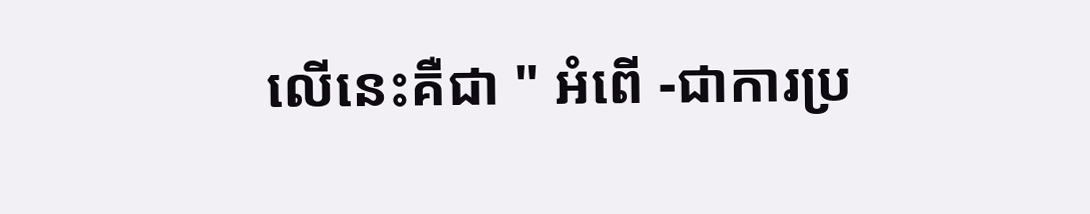លើនេះគឺជា " អំពើ -ជាការប្រ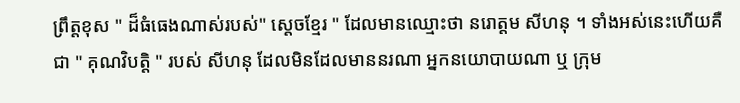ព្រឹត្តខុស " ដ៏ធំធេងណាស់របស់" ស្តេចខែ្មរ " ដែលមានឈ្មោះថា នរោត្តម សីហនុ ។ ទាំងអស់នេះហើយគឺជា " គុណវិបត្តិ " របស់ សីហនុ ដែលមិនដែលមាននរណា អ្នកនយោបាយណា ឬ ក្រុម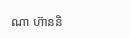ណា ហ៊ាននិ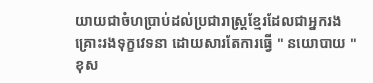យាយជាចំហប្រាប់ដល់ប្រជារាស្ត្រខ្មែរដែលជាអ្នករងគ្រោះរងទុក្ខវេទនា ដោយសារតែការធ្វើ " នយោបាយ " ខុស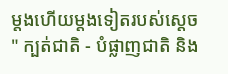ម្តងហើយម្តងទៀតរបស់សេ្តច " ក្បត់ជាតិ - បំផ្លាញជាតិ និង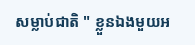សម្លាប់ជាតិ " ខ្លួនឯងមួយអ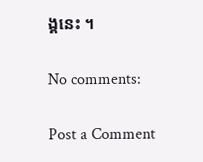ង្គនេះ ។

No comments:

Post a Comment